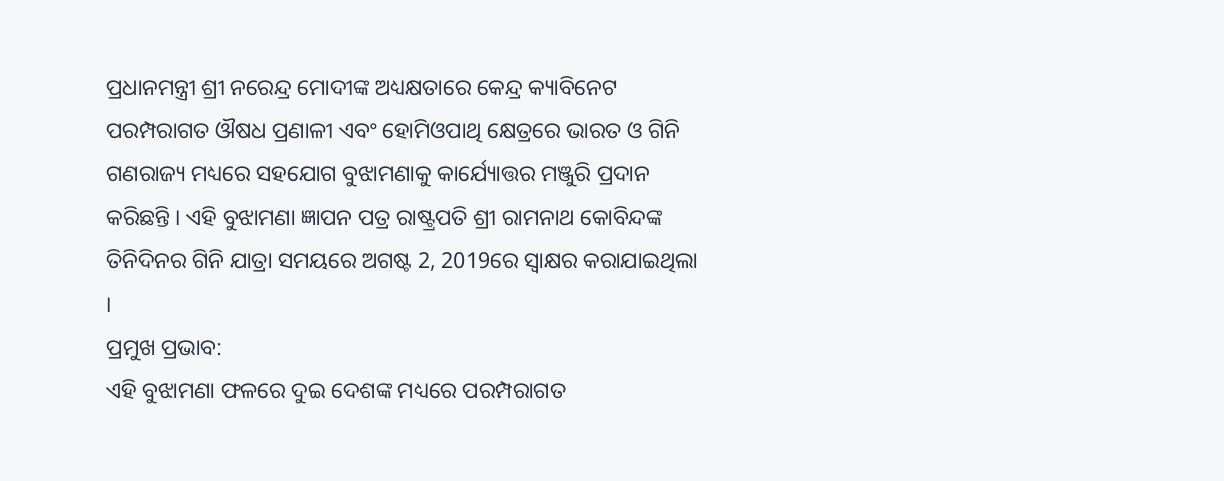ପ୍ରଧାନମନ୍ତ୍ରୀ ଶ୍ରୀ ନରେନ୍ଦ୍ର ମୋଦୀଙ୍କ ଅଧ୍ୟକ୍ଷତାରେ କେନ୍ଦ୍ର କ୍ୟାବିନେଟ ପରମ୍ପରାଗତ ଔଷଧ ପ୍ରଣାଳୀ ଏବଂ ହୋମିଓପାଥି କ୍ଷେତ୍ରରେ ଭାରତ ଓ ଗିନି ଗଣରାଜ୍ୟ ମଧ୍ୟରେ ସହଯୋଗ ବୁଝାମଣାକୁ କାର୍ଯ୍ୟୋତ୍ତର ମଞ୍ଜୁରି ପ୍ରଦାନ କରିଛନ୍ତି । ଏହି ବୁଝାମଣା ଜ୍ଞାପନ ପତ୍ର ରାଷ୍ଟ୍ରପତି ଶ୍ରୀ ରାମନାଥ କୋବିନ୍ଦଙ୍କ ତିନିଦିନର ଗିନି ଯାତ୍ରା ସମୟରେ ଅଗଷ୍ଟ 2, 2019ରେ ସ୍ୱାକ୍ଷର କରାଯାଇଥିଲା ।
ପ୍ରମୁଖ ପ୍ରଭାବ:
ଏହି ବୁଝାମଣା ଫଳରେ ଦୁଇ ଦେଶଙ୍କ ମଧ୍ୟରେ ପରମ୍ପରାଗତ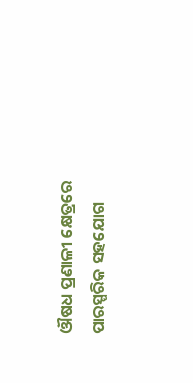ଔଷଧ ପ୍ରଣାଳୀ କ୍ଷେତ୍ରରେ ପାରସ୍ପରିକ ସହଯୋଗ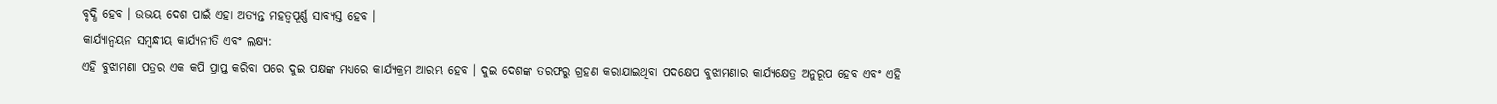ବୃଦ୍ଧି ହେବ । ଉଭୟ ଦେଶ ପାଇଁ ଏହା ଅତ୍ୟନ୍ତ ମହତ୍ୱପୂର୍ଣ୍ଣ ସାବ୍ୟସ୍ତ ହେବ ।
କାର୍ଯ୍ୟାନ୍ୱୟନ ସମ୍ବନ୍ଧୀୟ କାର୍ଯ୍ୟନୀତି ଏବଂ ଲକ୍ଷ୍ୟ:
ଏହି ବୁଝାମଣା ପତ୍ରର ଏକ କପି ପ୍ରାପ୍ତ କରିବା ପରେ ଦୁଇ ପକ୍ଷଙ୍କ ମଧ୍ୟରେ କାର୍ଯ୍ୟକ୍ରମ ଆରମ୍ଭ ହେବ । ଦୁଇ ଦେଶଙ୍କ ତରଫରୁ ଗ୍ରହଣ କରାଯାଇଥିବା ପଦକ୍ଷେପ ବୁଝାମଣାର କାର୍ଯ୍ୟକ୍ଷେତ୍ର ଅନୁରୂପ ହେବ ଏବଂ ଏହି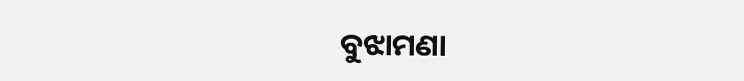ବୁଝାମଣା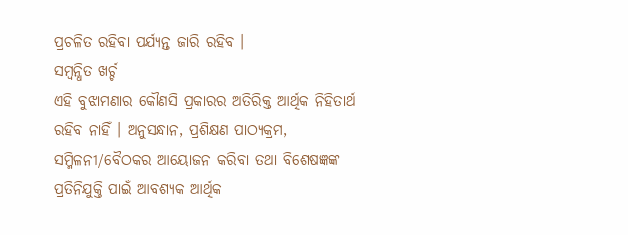ପ୍ରଚଳିତ ରହିବା ପର୍ଯ୍ୟନ୍ତ ଜାରି ରହିବ ।
ସମ୍ବନ୍ଧିତ ଖର୍ଚ୍ଚ
ଏହି ବୁଝାମଣାର କୌଣସି ପ୍ରକାରର ଅତିରିକ୍ତ ଆର୍ଥିକ ନିହିତାର୍ଥ ରହିବ ନାହିଁ । ଅନୁସନ୍ଧାନ, ପ୍ରଶିକ୍ଷଣ ପାଠ୍ୟକ୍ରମ, ସମ୍ମିଳନୀ/ବୈଠକର ଆୟୋଜନ କରିବା ତଥା ବିଶେଷଜ୍ଞଙ୍କ ପ୍ରତିନିଯୁକ୍ତି ପାଇଁ ଆବଶ୍ୟକ ଆର୍ଥିକ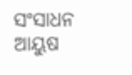ସଂସାଧନ ଆୟୁଷ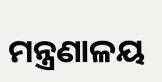ମନ୍ତ୍ରଣାଳୟ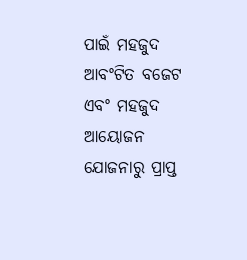ପାଇଁ ମହଜୁଦ ଆବଂଟିତ ବଜେଟ ଏବଂ ମହଜୁଦ ଆୟୋଜନ ଯୋଜନାରୁ ପ୍ରାପ୍ତ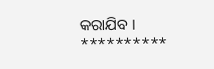କରାଯିବ ।
**********